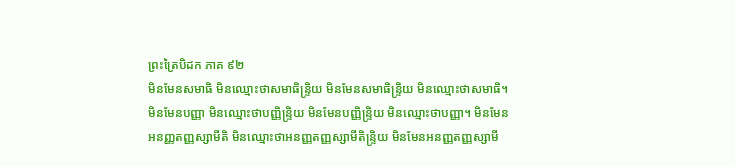ព្រះត្រៃបិដក ភាគ ៩២
មិនមែនសមាធិ មិនឈ្មោះថាសមាធិន្ទ្រិយ មិនមែនសមាធិន្ទ្រិយ មិនឈ្មោះថាសមាធិ។ មិនមែនបញ្ញា មិនឈ្មោះថាបញ្ញិន្ទ្រិយ មិនមែនបញ្ញិន្ទ្រិយ មិនឈ្មោះថាបញ្ញា។ មិនមែនអនញ្ញតញ្ញស្សាមីតិ មិនឈ្មោះថាអនញ្ញតញ្ញស្សាមីតិន្ទ្រិយ មិនមែនអនញ្ញតញ្ញស្សាមី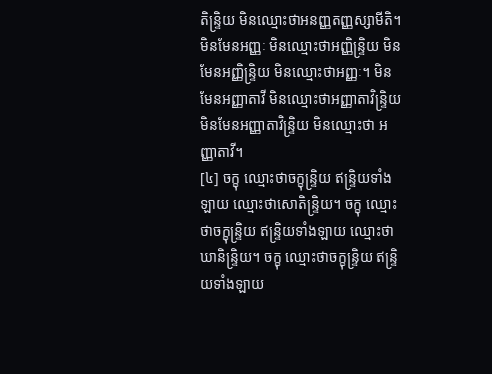តិន្ទ្រិយ មិនឈ្មោះថាអនញ្ញតញ្ញស្សាមីតិ។ មិនមែនអញ្ញៈ មិនឈ្មោះថាអញ្ញិន្ទ្រិយ មិនមែនអញ្ញិន្ទ្រិយ មិនឈ្មោះថាអញ្ញៈ។ មិនមែនអញ្ញាតាវី មិនឈ្មោះថាអញ្ញាតាវិន្ទ្រិយ មិនមែនអញ្ញាតាវិន្ទ្រិយ មិនឈ្មោះថា អញ្ញាតាវី។
[៤] ចក្ខុ ឈ្មោះថាចក្ខុន្ទ្រិយ ឥន្ទ្រិយទាំងឡាយ ឈ្មោះថាសោតិន្ទ្រិយ។ ចក្ខុ ឈ្មោះថាចក្ខុន្ទ្រិយ ឥន្ទ្រិយទាំងឡាយ ឈ្មោះថាឃានិន្ទ្រិយ។ ចក្ខុ ឈ្មោះថាចក្ខុន្ទ្រិយ ឥន្ទ្រិយទាំងឡាយ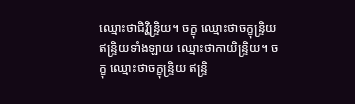ឈ្មោះថាជិវ្ហិន្ទ្រិយ។ ចក្ខុ ឈ្មោះថាចក្ខុន្ទ្រិយ ឥន្ទ្រិយទាំងឡាយ ឈ្មោះថាកាយិន្ទ្រិយ។ ចក្ខុ ឈ្មោះថាចក្ខុន្ទ្រិយ ឥន្ទ្រិ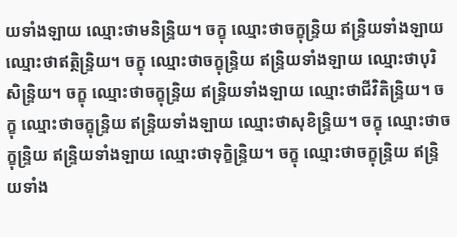យទាំងឡាយ ឈ្មោះថាមនិន្ទ្រិយ។ ចក្ខុ ឈ្មោះថាចក្ខុន្ទ្រិយ ឥន្ទ្រិយទាំងឡាយ ឈ្មោះថាឥត្ថិន្ទ្រិយ។ ចក្ខុ ឈ្មោះថាចក្ខុន្ទ្រិយ ឥន្ទ្រិយទាំងឡាយ ឈ្មោះថាបុរិសិន្ទ្រិយ។ ចក្ខុ ឈ្មោះថាចក្ខុន្ទ្រិយ ឥន្ទ្រិយទាំងឡាយ ឈ្មោះថាជីវិតិន្ទ្រិយ។ ចក្ខុ ឈ្មោះថាចក្ខុន្ទ្រិយ ឥន្ទ្រិយទាំងឡាយ ឈ្មោះថាសុខិន្ទ្រិយ។ ចក្ខុ ឈ្មោះថាចក្ខុន្ទ្រិយ ឥន្ទ្រិយទាំងឡាយ ឈ្មោះថាទុក្ខិន្ទ្រិយ។ ចក្ខុ ឈ្មោះថាចក្ខុន្ទ្រិយ ឥន្ទ្រិយទាំង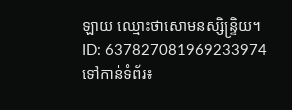ឡាយ ឈ្មោះថាសោមនស្សិន្ទ្រិយ។
ID: 637827081969233974
ទៅកាន់ទំព័រ៖